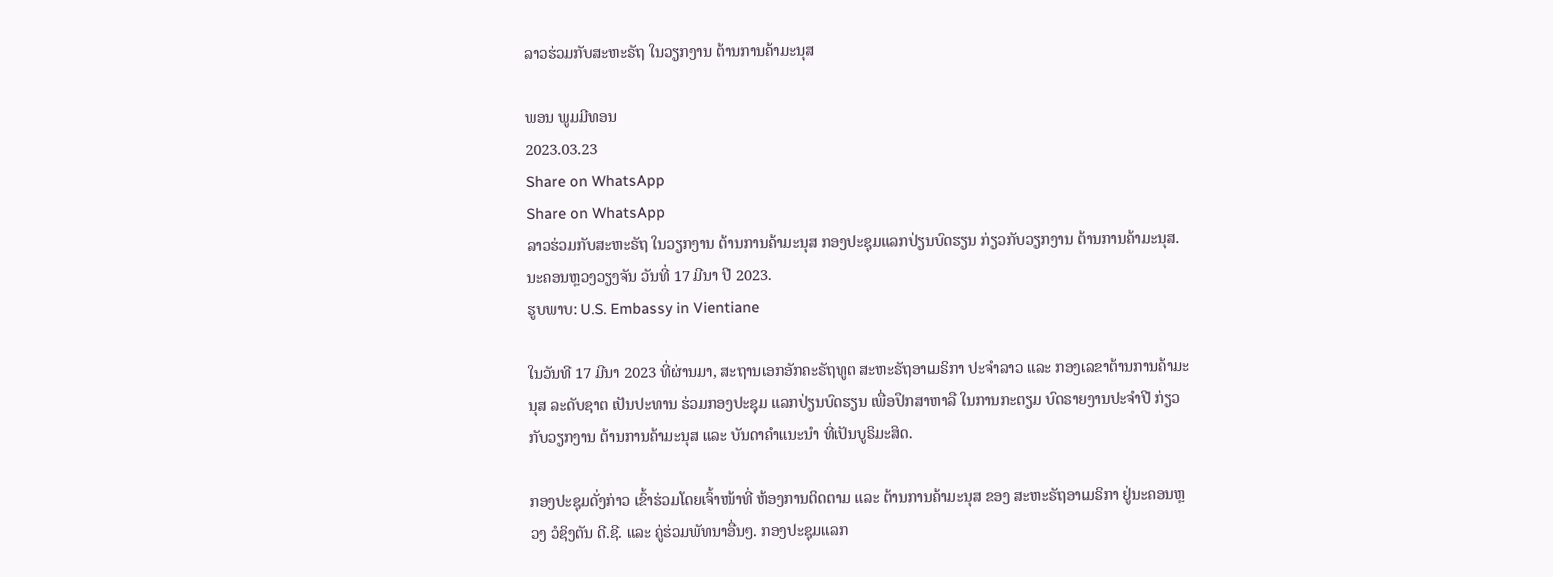ລາວຮ່ວມກັບສະຫະຣັຖ ໃນວຽກງານ ຕ້ານການຄ້າມະນຸສ

ພອນ ພູມມີທອນ
2023.03.23
Share on WhatsApp
Share on WhatsApp
ລາວຮ່ວມກັບສະຫະຣັຖ ໃນວຽກງານ ຕ້ານການຄ້າມະນຸສ ກອງປະຊຸມແລກປ່ຽນບົດຮຽນ ກ່ຽວກັບວຽກງານ ຕ້ານການຄ້າມະນຸສ. ນະຄອນຫຼວງວຽງຈັນ ວັນທີ່ 17 ມີນາ ປີ 2023.
ຮູບພາບ: U.S. Embassy in Vientiane

ໃນວັນທີ 17 ມີນາ 2023 ທີ່ຜ່ານມາ, ສະຖານເອກອັກຄະຣັຖທູຕ ສະຫະຣັຖອາເມຣິກາ ປະຈຳລາວ ແລະ ກອງເລຂາຕ້ານການຄ້າມະນຸສ ລະດັບຊາຕ ເປັນປະທານ ຮ່ວມກອງປະຊຸມ ແລກປ່ຽນບົດຮຽນ ເພື່ອປຶກສາຫາລື ໃນການກະຕຽມ ບົດຣາຍງານປະຈຳປີ ກ່ຽວກັບວຽກງານ ຕ້ານການຄ້າມະນຸສ ແລະ ບັນດາຄຳແນະນຳ ທີ່ເປັນບູຣິມະສິດ.

ກອງປະຊຸມດັ່ງກ່າວ ເຂົ້າຮ່ວມໂດຍເຈົ້າໜ້າທີ່ ຫ້ອງການຕິດຕາມ ແລະ ຕ້ານການຄ້າມະນຸສ ຂອງ ສະຫະຣັຖອາເມຣິກາ ຢູ່ນະຄອນຫຼວງ ວໍຊິງຕັນ ດີ.ຊີ. ແລະ ຄູ່ຮ່ວມພັທນາອື່ນໆ. ກອງປະຊຸມແລກ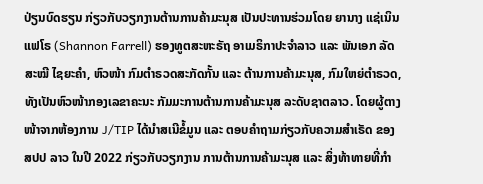ປ່ຽນບົດຮຽນ ກ່ຽວກັບວຽກງານຕ້ານການຄ້າມະນຸສ ເປັນປະທານຮ່ວມໂດຍ ຍານາງ ແຊ່ເນິນ ແຟໂຣ (Shannon Farrell) ຮອງທູຕສະຫະຣັຖ ອາເມຣິກາປະຈຳລາວ ແລະ ພັນເອກ ລັດສະໝີ ໄຊຍະຄໍາ, ຫົວໜ້າ ກົມຕໍາຣວດສະກັດກັ້ນ ແລະ ຕ້ານການຄ້າມະນຸສ, ກົມໃຫຍ່ຕຳຣວດ, ທັງເປັນຫົວໜ້າກອງເລຂາຄະນະ ກັມມະການຕ້ານການຄ້າມະນຸສ ລະດັບຊາຕລາວ. ໂດຍຜູ້ຕາງໜ້າຈາກຫ້ອງການ J/TIP ໄດ້ນຳສເນີຂໍ້ມູນ ແລະ ຕອບຄຳຖາມກ່ຽວກັບຄວາມສຳເຣັດ ຂອງ ສປປ ລາວ ໃນປີ 2022 ກ່ຽວກັບວຽກງານ ການຕ້ານການຄ້າມະນຸສ ແລະ ສິ່ງທ້າທາຍທີ່ກຳ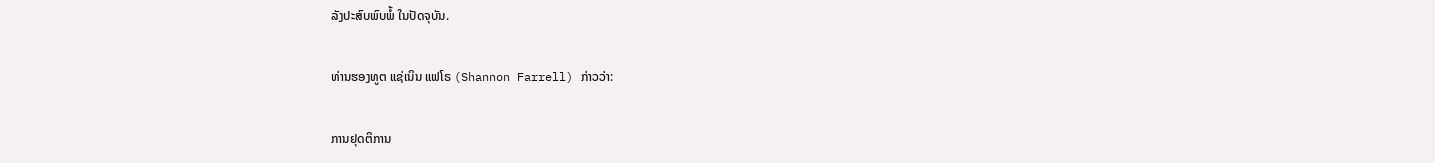ລັງປະສົບພົບພໍ້ ໃນປັດຈຸບັນ.

ທ່ານຮອງທູຕ ແຊ່ເນິນ ແຟໂຣ (Shannon Farrell) ກ່າວວ່າ:

ການຢຸດຕິການ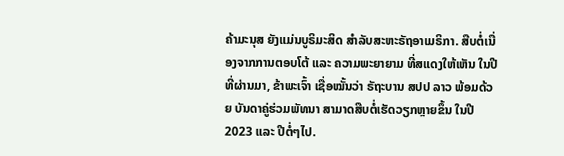ຄ້າມະນຸສ ຍັງແມ່ນບູຣິມະສິດ ສໍາລັບສະຫະຣັຖອາເມຣິກາ. ສືບຕໍ່ເນື່ອງຈາກການຕອບໂຕ້ ແລະ ຄວາມພະຍາຍາມ ທີ່ສແດງໃຫ້ເຫັນ ໃນປີທີ່ຜ່ານມາ, ຂ້າພະເຈົ້າ ເຊື່ອໝັ້ນວ່າ ຣັຖະບານ ສປປ ລາວ ພ້ອມດ້ວຍ ບັນດາຄູ່ຮ່ວມພັທນາ ສາມາດສືບຕໍ່ເຮັດວຽກຫຼາຍຂຶ້ນ ໃນປີ 2023 ແລະ ປີຕໍ່ໆໄປ.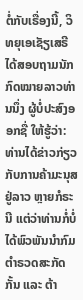ຕໍ່ກັບເຣື່ອງນີ້, ວິທຍຸເອເຊັຽເສຣີ ໄດ້ສອບຖາມນັກກົດໝາຍລາວທ່ານນຶ່ງ ຜູ້ບໍ່ປະສົງອອກຊື່ ໃຫ້ຮູ້ວ່າ: ທ່ານໄດ້ຂ່າວກ່ຽວກັບການຄ້າມະນຸສ ຢູ່ລາວ ຫຼາຍກໍຣະນີ ແຕ່ວ່າທ່ານກໍ່ບໍ່ໄດ້ພົວພັນນຳກົມຕຳຣວດສະກັດກັ້ນ ແລະ ຕ້າ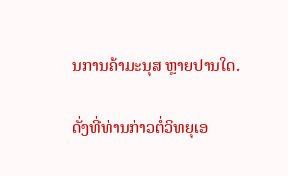ນການຄ້າມະນຸສ ຫຼາຍປານໃດ.

ດັ່ງທີ່ທ່ານກ່າວຕໍ່ວິທຍຸເອ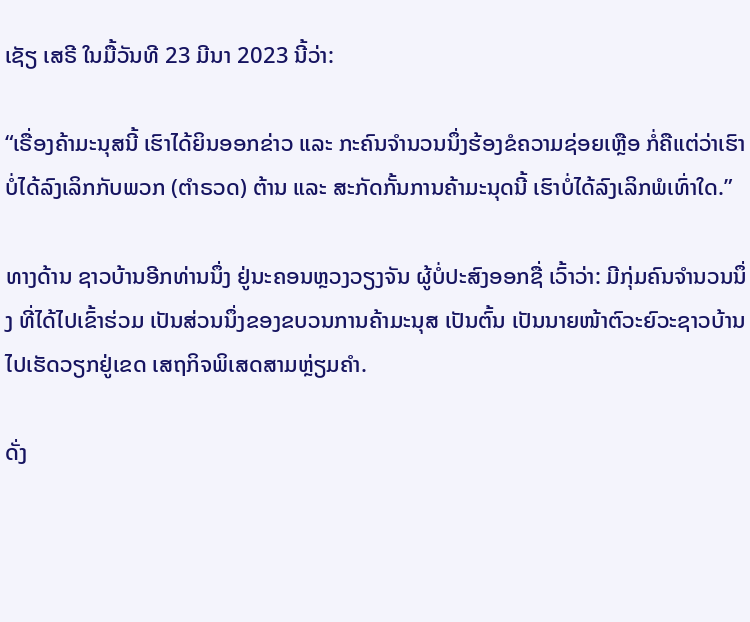ເຊັຽ ເສຣີ ໃນມື້ວັນທີ 23 ມີນາ 2023 ນີ້ວ່າ:

“ເຣື່ອງຄ້າມະນຸສນີ້ ເຮົາໄດ້ຍິນອອກຂ່າວ ແລະ ກະຄົນຈຳນວນນຶ່ງຮ້ອງຂໍຄວາມຊ່ອຍເຫຼືອ ກໍ່ຄືແຕ່ວ່າເຮົາບໍ່ໄດ້ລົງເລິກກັບພວກ (ຕຳຣວດ) ຕ້ານ ແລະ ສະກັດກັ້ນການຄ້າມະນຸດນີ້ ເຮົາບໍ່ໄດ້ລົງເລິກພໍເທົ່າໃດ.”

ທາງດ້ານ ຊາວບ້ານອີກທ່ານນຶ່ງ ຢູ່ນະຄອນຫຼວງວຽງຈັນ ຜູ້ບໍ່ປະສົງອອກຊື່ ເວົ້າວ່າ: ມີກຸ່ມຄົນຈຳນວນນຶ່ງ ທີ່ໄດ້ໄປເຂົ້າຮ່ວມ ເປັນສ່ວນນຶ່ງຂອງຂບວນການຄ້າມະນຸສ ເປັນຕົ້ນ ເປັນນາຍໜ້າຕົວະຍົວະຊາວບ້ານ ໄປເຮັດວຽກຢູ່ເຂດ ເສຖກິຈພິເສດສາມຫຼ່ຽມຄຳ.

ດັ່ງ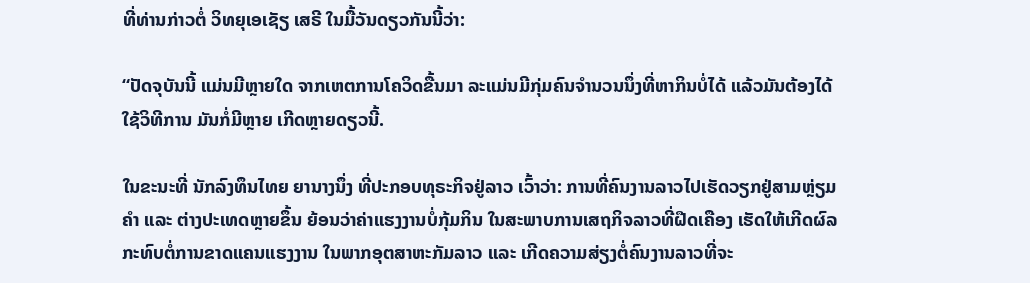ທີ່ທ່ານກ່າວຕໍ່ ວິທຍຸເອເຊັຽ ເສຣີ ໃນມື້ວັນດຽວກັນນີ້ວ່າ:

“ປັດຈຸບັນນີ້ ແມ່ນມີຫຼາຍໃດ ຈາກເຫຕການໂຄວິດຂື້ນມາ ລະແມ່ນມີກຸ່ມຄົນຈຳນວນນຶ່ງທີ່ຫາກິນບໍ່ໄດ້ ແລ້ວມັນຕ້ອງໄດ້ໃຊ້ວິທີການ ມັນກໍ່ມີຫຼາຍ ເກີດຫຼາຍດຽວນີ້.

ໃນຂະນະທີ່ ນັກລົງທຶນໄທຍ ຍານາງນຶ່ງ ທີ່ປະກອບທຸຣະກິຈຢູ່ລາວ ເວົ້າວ່າ: ການທີ່ຄົນງານລາວໄປເຮັດວຽກຢູ່ສາມຫຼ່ຽມຄຳ ແລະ ຕ່າງປະເທດຫຼາຍຂຶ້ນ ຍ້ອນວ່າຄ່າແຮງງານບໍ່ກຸ້ມກິນ ໃນສະພາບການເສຖກິຈລາວທີ່ຝືດເຄືອງ ເຮັດໃຫ້ເກີດຜົລກະທົບຕໍ່ການຂາດແຄນແຮງງານ ໃນພາກອຸຕສາຫະກັມລາວ ແລະ ເກີດຄວາມສ່ຽງຕໍ່ຄົນງານລາວທີ່ຈະ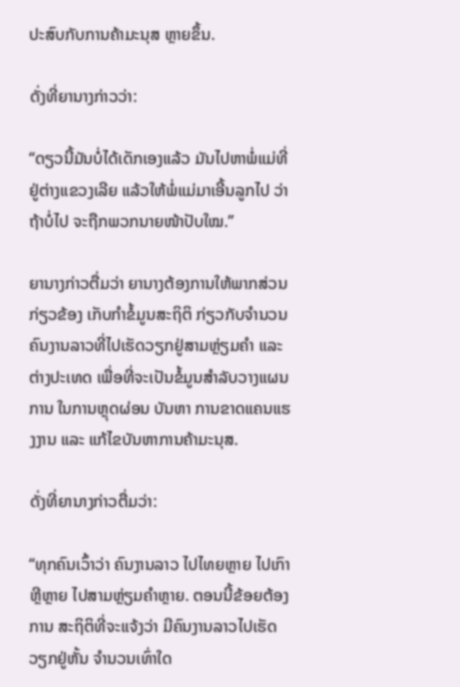ປະສົບກັບການຄ້າມະນຸສ ຫຼາຍຂຶ້ນ.

ດັ່ງທີ່ຍານາງກ່າວວ່າ:

“ດຽວນີ້ມັນບໍ່ໄດ້ເດັກເອງແລ້ວ ມັນໄປຫາພໍ່ແມ່ທີ່ຢູ່ຕ່າງແຂວງເລີຍ ແລ້ວໃຫ້ພໍ່ແມ່ມາເອີ້ນລູກໄປ ວ່າ ຖ້າບໍ່ໄປ ຈະຖືກພວກນາຍໜ້າປັບໃໝ.”

ຍານາງກ່າວຕື່ມວ່າ ຍານາງຕ້ອງການໃຫ້ພາກສ່ວນກ່ຽວຂ້ອງ ເກັບກຳຂໍ້ມູນສະຖິຕິ ກ່ຽວກັບຈຳນວນຄົນງານລາວທີ່ໄປເຮັດວຽກຢູ່ສາມຫຼ່ຽມຄຳ ແລະ ຕ່າງປະເທດ ເພື່ອທີ່ຈະເປັນຂໍ້ມູນສຳລັບວາງແຜນການ ໃນການຫຼຸດຜ່ອນ ບັນຫາ ການຂາດແຄນແຮງງານ ແລະ ແກ້ໄຂບັນຫາການຄ້າມະນຸສ.

ດັ່ງທີ່ຍານາງກ່າວຕື່ມວ່າ:

“ທຸກຄົນເວົ້າວ່າ ຄົນງານລາວ ໄປໄທຍຫຼາຍ ໄປເກົາຫຼີຫຼາຍ ໄປສາມຫຼ່ຽມຄຳຫຼາຍ. ຕອນນີ້ຂ້ອຍຕ້ອງການ ສະຖິຕິທີ່ຈະແຈ້ງວ່າ ມີຄົນງານລາວໄປເຮັດວຽກຢູ່ຫັ້ນ ຈຳນວນເທົ່າໃດ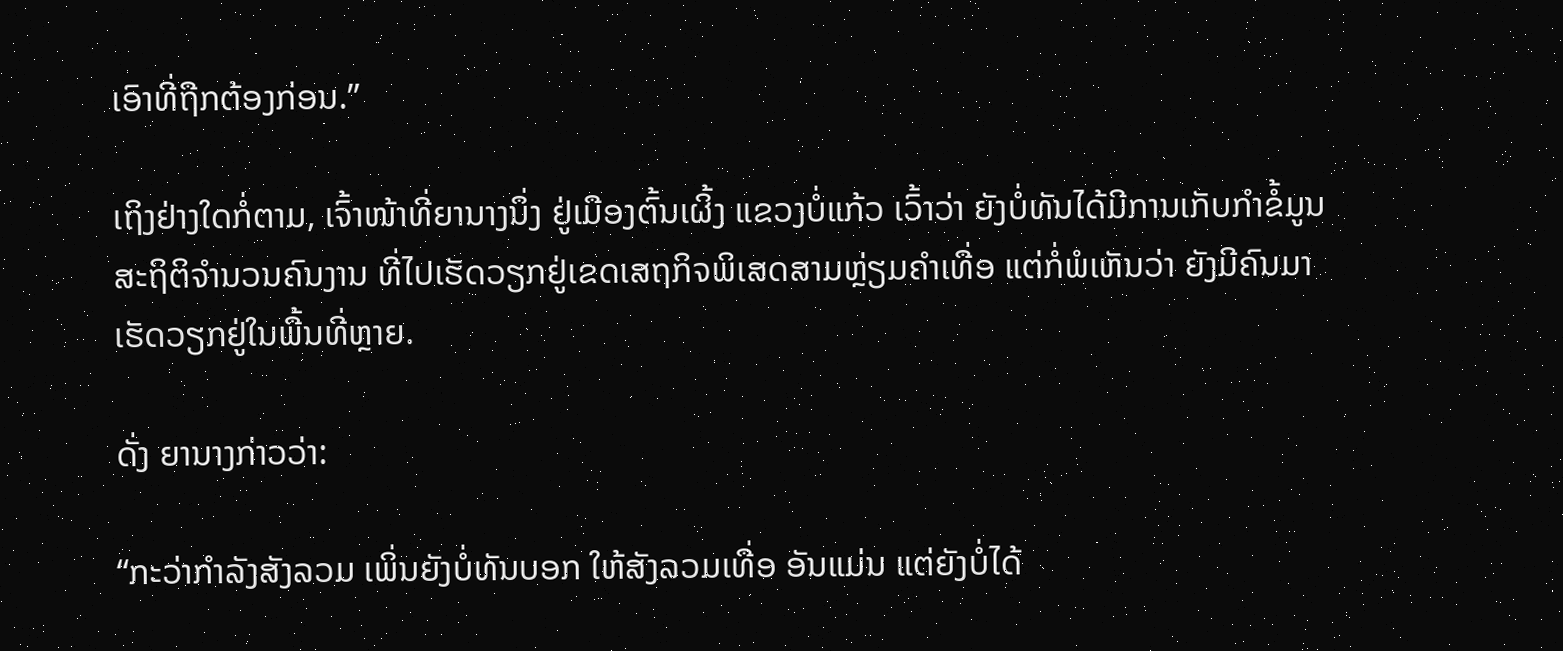ເອົາທີ່ຖືກຕ້ອງກ່ອນ.”

ເຖິງຢ່າງໃດກໍ່ຕາມ, ເຈົ້າໜ້າທີ່ຍານາງນຶ່ງ ຢູ່ເມືອງຕົ້ນເຜິ້ງ ແຂວງບໍ່ແກ້ວ ເວົ້າວ່າ ຍັງບໍ່ທັນໄດ້ມີການເກັບກຳຂໍ້ມູນ ສະຖິຕິຈຳນວນຄົນງານ ທີ່ໄປເຮັດວຽກຢູ່ເຂດເສຖກິຈພິເສດສາມຫຼ່ຽມຄຳເທື່ອ ແຕ່ກໍ່ພໍເຫັນວ່າ ຍັງມີຄົນມາເຮັດວຽກຢູ່ໃນພື້ນທີ່ຫຼາຍ.

ດັ່ງ ຍານາງກ່າວວ່າ:

“ກະວ່າກຳລັງສັງລວມ ເພິ່ນຍັງບໍ່ທັນບອກ ໃຫ້ສັງລວມເທື່ອ ອັນແມ່ນ ແຕ່ຍັງບໍ່ໄດ້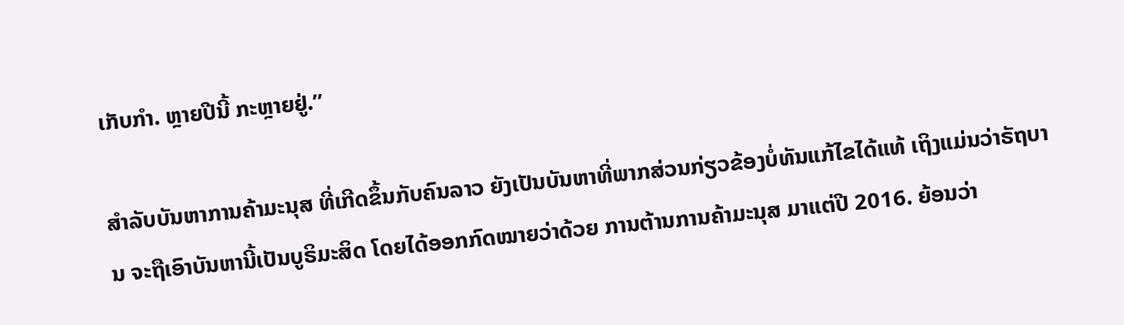ເກັບກຳ. ຫຼາຍປີນີ້ ກະຫຼາຍຢູ່.”

ສຳລັບບັນຫາການຄ້າມະນຸສ ທີ່ເກີດຂຶ້ນກັບຄົນລາວ ຍັງເປັນບັນຫາທີ່ພາກສ່ວນກ່ຽວຂ້ອງບໍ່ທັນແກ້ໄຂໄດ້ແທ້ ເຖິງແມ່ນວ່າຣັຖບານ ຈະຖືເອົາບັນຫານີ້ເປັນບູຣິມະສິດ ໂດຍໄດ້ອອກກົດໝາຍວ່າດ້ວຍ ການຕ້ານການຄ້າມະນຸສ ມາແຕ່ປີ 2016. ຍ້ອນວ່າ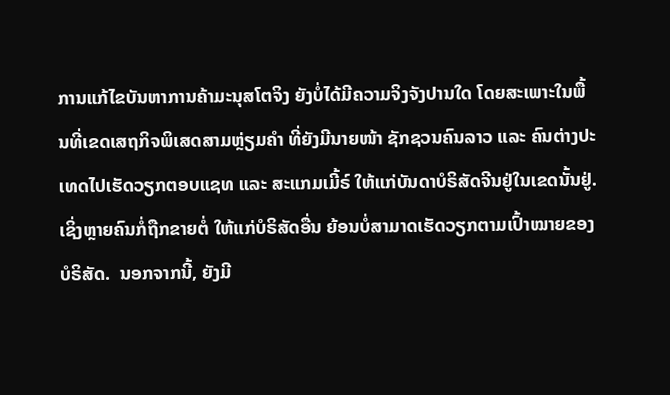ການແກ້ໄຂບັນຫາການຄ້າມະນຸສໂຕຈິງ ຍັງບໍ່ໄດ້ມີຄວາມຈິງຈັງປານໃດ ໂດຍສະເພາະໃນພື້ນທີ່ເຂດເສຖກິຈພິເສດສາມຫຼ່ຽມຄຳ ທີ່ຍັງມີນາຍໜ້າ ຊັກຊວນຄົນລາວ ແລະ ຄົນຕ່າງປະເທດໄປເຮັດວຽກຕອບແຊທ ແລະ ສະແກມເມີ້ຣ໌ ໃຫ້ແກ່ບັນດາບໍຣິສັດຈີນຢູ່ໃນເຂດນັ້ນຢູ່. ເຊິ່ງຫຼາຍຄົນກໍ່ຖືກຂາຍຕໍ່ ໃຫ້ແກ່ບໍຣິສັດອື່ນ ຍ້ອນບໍ່ສາມາດເຮັດວຽກຕາມເປົ້າໝາຍຂອງບໍຣິສັດ.  ນອກຈາກນີ້, ຍັງມີ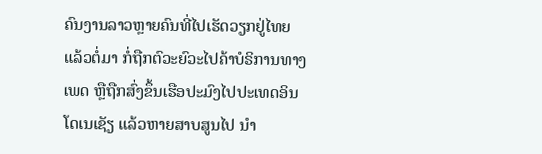ຄົນງານລາວຫຼາຍຄົນທີ່ໄປເຮັດວຽກຢູ່ໄທຍ ແລ້ວຕໍ່ມາ ກໍ່ຖືກຕົວະຍົວະໄປຄ້າບໍຣິການທາງເພດ ຫຼືຖືກສົ່ງຂຶ້ນເຮືອປະມົງໄປປະເທດອິນໂດເນເຊັຽ ແລ້ວຫາຍສາບສູນໄປ ນຳ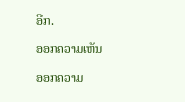ອີກ.

ອອກຄວາມເຫັນ

ອອກຄວາມ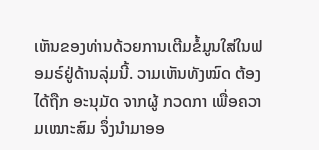ເຫັນຂອງທ່ານດ້ວຍການເຕີມຂໍ້ມູນໃສ່ໃນຟອມຣ໌ຢູ່ດ້ານລຸ່ມນີ້. ວາມເຫັນທັງໝົດ ຕ້ອງໄດ້ຖືກ ອະນຸມັດ ຈາກຜູ້ ກວດກາ ເພື່ອຄວາມເໝາະສົມ ຈຶ່ງນໍາມາອອ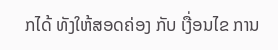ກໄດ້ ທັງໃຫ້ສອດຄ່ອງ ກັບ ເງື່ອນໄຂ ການ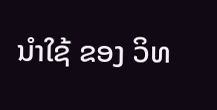ນຳໃຊ້ ຂອງ ວິທ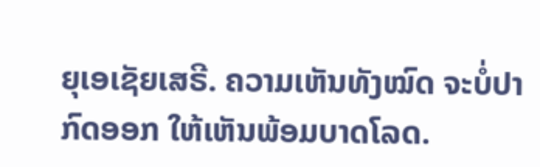ຍຸເອເຊັຍເສຣີ. ຄວາມເຫັນທັງໝົດ ຈະບໍ່ປາກົດອອກ ໃຫ້ເຫັນພ້ອມບາດໂລດ.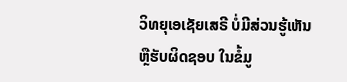ວິທຍຸເອເຊັຍເສຣີ ບໍ່ມີສ່ວນຮູ້ເຫັນ ຫຼືຮັບຜິດຊອບ ໃນຂໍ້ມູ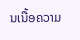ນເນື້ອຄວາມ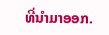ທີ່ນໍາມາອອກ.